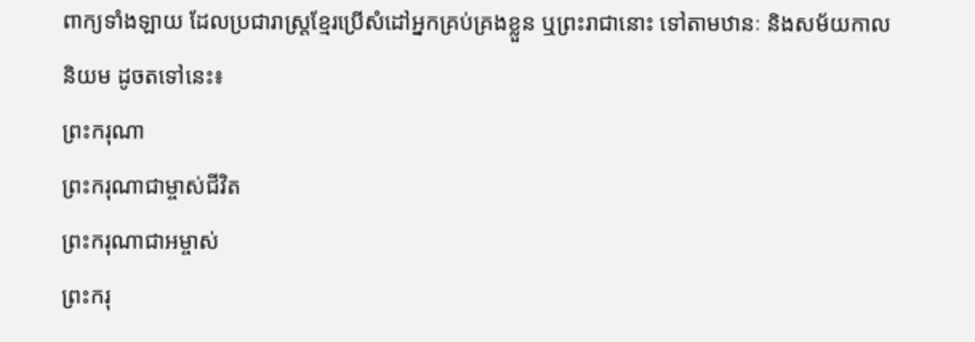ពាក្យទាំងឡាយ ដែលប្រជារាស្ត្រខ្មែរប្រើសំដៅអ្នកគ្រប់គ្រងខ្លួន ឬព្រះរាជានោះ ទៅតាមឋានៈ និងសម័យកាលនិយម ដូចតទៅនេះ៖
ព្រះករុណា
ព្រះករុណាជាម្ចាស់ជីវិត
ព្រះករុណាជាអម្ចាស់
ព្រះករុ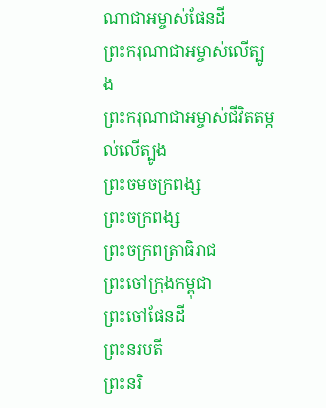ណាជាអម្ចាស់ផែនដី
ព្រះករុណាជាអម្ចាស់លើត្បូង
ព្រះករុណាជាអម្ចាស់ជីវិតតម្កល់លើត្បូង
ព្រះចមចក្រពង្ស
ព្រះចក្រពង្ស
ព្រះចក្រពត្រាធិរាជ
ព្រះចៅក្រុងកម្ពុជា
ព្រះចៅផែនដី
ព្រះនរបតី
ព្រះនរិ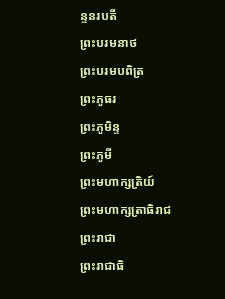ន្ទនរបតី
ព្រះបរមនាថ
ព្រះបរមបពិត្រ
ព្រះភូធរ
ព្រះភូមិន្ទ
ព្រះភូមី
ព្រះមហាក្សត្រិយ៍
ព្រះមហាក្សត្រាធិរាជ
ព្រះរាជា
ព្រះរាជាធិ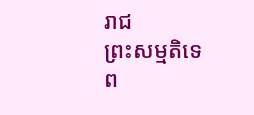រាជ
ព្រះសម្មតិទេព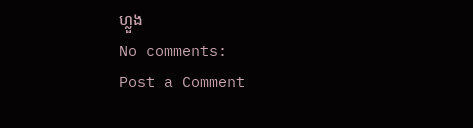ហ្លួង
No comments:
Post a Comment